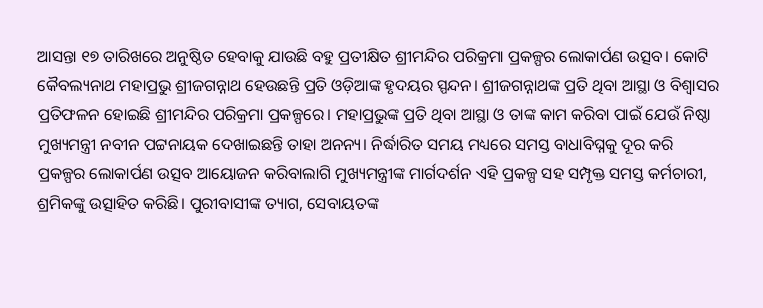ଆସନ୍ତା ୧୭ ତାରିଖରେ ଅନୁଷ୍ଠିତ ହେବାକୁ ଯାଉଛି ବହୁ ପ୍ରତୀକ୍ଷିତ ଶ୍ରୀମନ୍ଦିର ପରିକ୍ରମା ପ୍ରକଳ୍ପର ଲୋକାର୍ପଣ ଉତ୍ସବ। କୋଟି କୈବଲ୍ୟନାଥ ମହାପ୍ରଭୁ ଶ୍ରୀଜଗନ୍ନାଥ ହେଉଛନ୍ତି ପ୍ରତି ଓଡ଼ିଆଙ୍କ ହୃଦୟର ସ୍ପନ୍ଦନ। ଶ୍ରୀଜଗନ୍ନାଥଙ୍କ ପ୍ରତି ଥିବା ଆସ୍ଥା ଓ ବିଶ୍ବାସର ପ୍ରତିଫଳନ ହୋଇଛି ଶ୍ରୀମନ୍ଦିର ପରିକ୍ରମା ପ୍ରକଳ୍ପରେ। ମହାପ୍ରଭୁଙ୍କ ପ୍ରତି ଥିବା ଆସ୍ଥା ଓ ତାଙ୍କ କାମ କରିବା ପାଇଁ ଯେଉଁ ନିଷ୍ଠା ମୁଖ୍ୟମନ୍ତ୍ରୀ ନବୀନ ପଟ୍ଟନାୟକ ଦେଖାଇଛନ୍ତି ତାହା ଅନନ୍ୟ। ନିର୍ଦ୍ଧାରିତ ସମୟ ମଧ୍ୟରେ ସମସ୍ତ ବାଧାବିଘ୍ନକୁ ଦୂର କରି ପ୍ରକଳ୍ପର ‌ଲୋକାର୍ପଣ ଉତ୍ସବ ଆୟୋଜନ କରିବାଲାଗି ମୁଖ୍ୟମନ୍ତ୍ରୀଙ୍କ ମାର୍ଗଦର୍ଶନ ଏହି ପ୍ରକଳ୍ପ ସହ ସମ୍ପୃକ୍ତ ସମସ୍ତ କର୍ମଚାରୀ, ଶ୍ରମିକଙ୍କୁ ଉତ୍ସାହିତ କରିଛି। ପୁରୀବାସୀଙ୍କ ତ୍ୟାଗ, ସେବାୟତଙ୍କ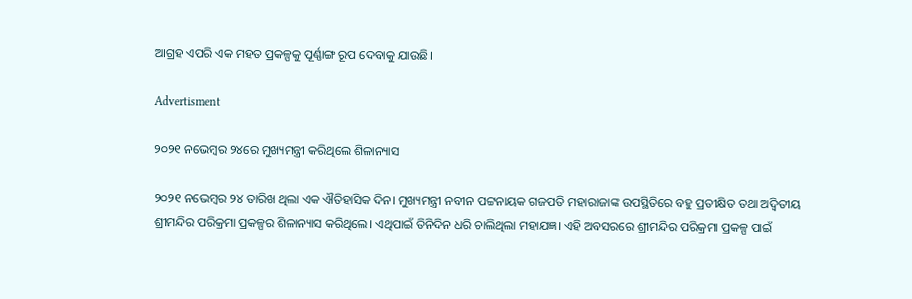ଆଗ୍ରହ ଏପରି ଏକ ମହତ ପ୍ରକଳ୍ପକୁ ପୂର୍ଣ୍ଣାଙ୍ଗ ରୂପ ଦେବାକୁ ଯାଉଛି।

Advertisment

୨୦୨୧ ନଭେମ୍ବର ୨୪ରେ ମୁଖ୍ୟମନ୍ତ୍ରୀ କରିଥିଲେ ଶିଳାନ୍ୟାସ

୨୦୨୧ ନଭେମ୍ବର ୨୪ ତାରିଖ ଥିଲା ଏକ ଐତିହାସିକ ଦିନ। ମୁଖ୍ୟମନ୍ତ୍ରୀ ନବୀନ ପଟ୍ଟନାୟକ ଗଜପତି ମହାରାଜାଙ୍କ ଉପସ୍ଥିତିରେ ବହୁ ପ୍ରତୀକ୍ଷିତ ତଥା ଅଦ୍ବିତୀୟ ଶ୍ରୀମନ୍ଦିର ପରିକ୍ରମା ପ୍ରକଳ୍ପର ଶିଳାନ୍ୟାସ କରିଥିଲେ। ଏଥିପାଇଁ ତିନିଦିନ ଧରି ଚାଲିଥିଲା ମହାଯଜ୍ଞ। ଏହି ଅବସରରେ ଶ୍ରୀମନ୍ଦିର ପରିକ୍ରମା ପ୍ରକଳ୍ପ ପାଇଁ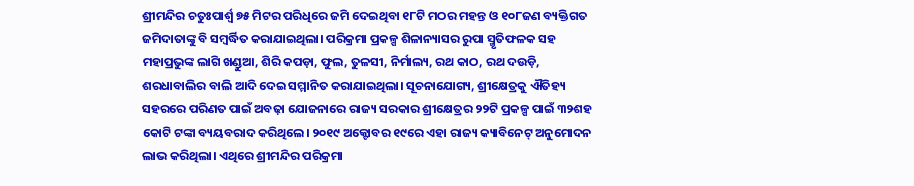ଶ୍ରୀମନ୍ଦିର ଚତୁଃପାର୍ଶ୍ବ ୭୫ ମିଟର ପରିଧିରେ ଜମି ଦେଇଥିବା ୧୮ଟି ମଠର ମହନ୍ତ ଓ ୧୦୮ଜଣ ବ୍ୟକ୍ତିଗତ ଜମିଦାତାଙ୍କୁ ବି ସମ୍ବର୍ଦ୍ଧିତ କରାଯାଇଥିଲା। ପରିକ୍ରମା ପ୍ରକଳ୍ପ ଶିଳାନ୍ୟାସର ରୁପା ସ୍ମୃତିଫଳକ ସହ ମହାପ୍ରଭୁଙ୍କ ଲାଗି ଖଣ୍ଡୁଆ, ଶିରି କପଡ଼ା, ଫୁଲ, ତୁଳସୀ, ନିର୍ମାଲ୍ୟ, ରଥ କାଠ, ରଥ ଦଉଡ଼ି, ଶରଧାବାଲିର ବାଲି ଆଦି ଦେଇ ସମ୍ମାନିତ କରାଯାଇଥିଲା। ସୂଚନାଯୋଗ୍ୟ, ଶ୍ରୀକ୍ଷେତ୍ରକୁ ଐତିହ୍ୟ ସହରରେ ପରିଣତ ପାଇଁ ଅବଢ଼ା ଯୋଜନାରେ ରାଜ୍ୟ ସରକାର ଶ୍ରୀକ୍ଷେତ୍ରର ୨୨ଟି ପ୍ରକଳ୍ପ ପାଇଁ ୩୨ଶହ କୋଟି ଟଙ୍କା ବ୍ୟୟବରାଦ କରିଥିଲେ। ୨୦୧୯ ଅକ୍ଟୋବର ୧୯ରେ ଏହା ରାଜ୍ୟ କ୍ୟାବିନେଟ୍‌ ଅନୁମୋଦନ ଲାଭ କରିଥିଲା। ଏଥିରେ ଶ୍ରୀମନ୍ଦିର ପରିକ୍ରମା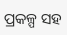ପ୍ରକଳ୍ପ ସହ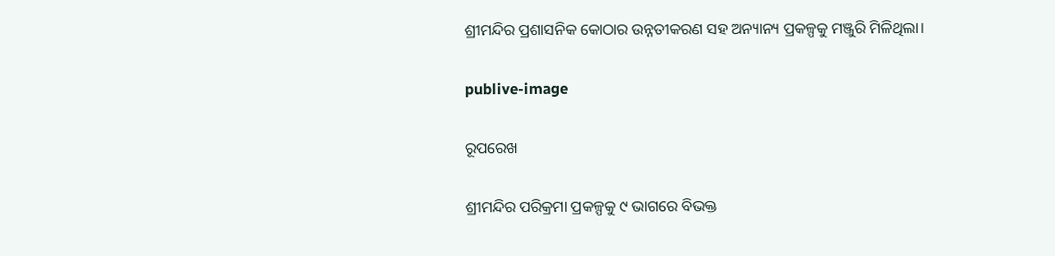ଶ୍ରୀମନ୍ଦିର ପ୍ରଶାସନିକ କୋଠାର ଉନ୍ନତୀକରଣ ସହ ଅନ୍ୟାନ୍ୟ ପ୍ରକଳ୍ପକୁ ମଞ୍ଜୁରି ମିଳିଥିଲା।

publive-image

ରୂପରେଖ

ଶ୍ରୀମନ୍ଦିର ପରିକ୍ରମା ପ୍ରକଳ୍ପକୁ ୯ ଭାଗରେ ବିଭକ୍ତ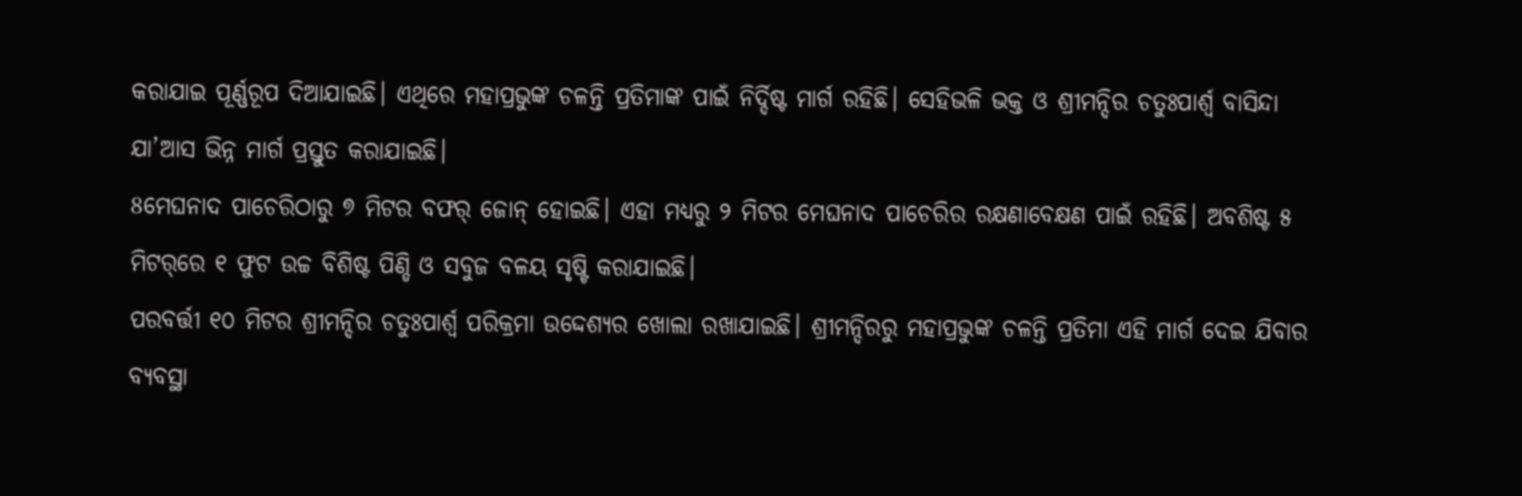କରାଯାଇ ପୂର୍ଣ୍ଣରୂପ ଦିଆଯାଇଛି। ଏଥିରେ ମହାପ୍ରଭୁଙ୍କ ଚଳନ୍ତି ପ୍ରତିମାଙ୍କ ପାଇଁ ନିର୍ଦ୍ଦିଷ୍ଟ ମାର୍ଗ ରହିଛି। ସେହିଭଳି ଭକ୍ତ ଓ ଶ୍ରୀମନ୍ଦିର ଚତୁଃପାର୍ଶ୍ବ ବାସିନ୍ଦା ଯା’ଆସ ଭିନ୍ନ ମାର୍ଗ ପ୍ରସ୍ତୁତ କରାଯାଇଛି।
8ମେଘନାଦ ପାଚେରିଠାରୁ ୭ ମିଟର ବଫର୍‌ ଜୋନ୍‌ ହୋଇଛି। ଏହା ମଧ୍ୟରୁ ୨ ମିଟର ମେଘନାଦ ପାଚେରିର ରକ୍ଷଣାବେକ୍ଷଣ ପାଇଁ ରହିଛି। ଅବଶିଷ୍ଟ ୫ ମିଟର୍‌ରେ ୧ ଫୁଟ ଉଚ୍ଚ ବିଶିଷ୍ଟ ପିଣ୍ଡି ଓ ସବୁଜ ବଳୟ ସୃଷ୍ଟି କରାଯାଇଛି।
ପରବର୍ତ୍ତୀ ୧୦ ମିଟର ଶ୍ରୀମନ୍ଦିର ଚତୁଃପାର୍ଶ୍ବ ପରିକ୍ରମା ଉଦ୍ଦେଶ୍ୟର ଖୋଲା ରଖାଯାଇଛି। ଶ୍ରୀମନ୍ଦିରରୁ ମହାପ୍ରଭୁଙ୍କ ଚଳନ୍ତି ପ୍ରତିମା ଏହି ମାର୍ଗ ଦେଇ ଯିବାର ବ୍ୟବସ୍ଥା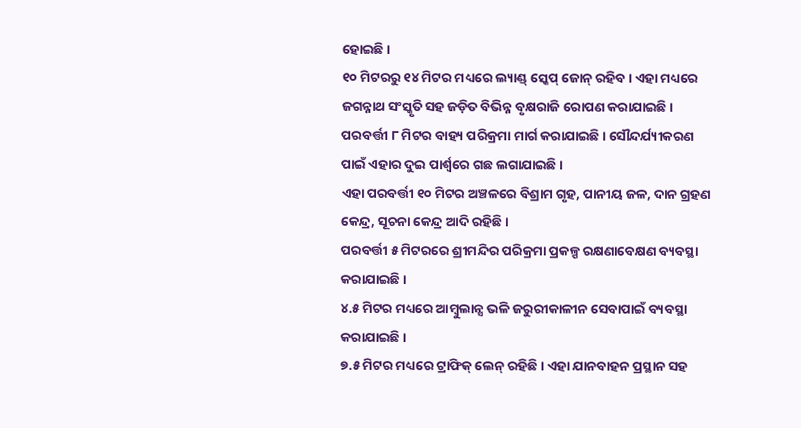ହୋଇଛି।
୧୦ ମିଟରରୁ ୧୪ ମିଟର ମଧ୍ୟରେ ଲ୍ୟାଣ୍ଡ୍‌ ସ୍କେପ୍‌ ଜୋନ୍‌ ରହିବ। ଏହା ମଧ୍ୟରେ ଜଗନ୍ନାଥ ସଂସ୍କୃତି ସହ ଜଡ଼ିତ ବିଭିନ୍ନ ବୃକ୍ଷରାଜି ରୋପଣ କରାଯାଇଛି।
ପରବର୍ତ୍ତୀ ୮ ମିଟର ବାହ୍ୟ ପରିକ୍ରମା ମାର୍ଗ କରାଯାଇଛି। ସୌନ୍ଦର୍ଯ୍ୟୀକରଣ ପାଇଁ ଏହାର ଦୁଇ ପାର୍ଶ୍ବରେ ଗଛ ଲଗାଯାଇଛି।
ଏହା ପରବର୍ତ୍ତୀ ୧୦ ମିଟର ଅଞ୍ଚଳରେ ବିଶ୍ରାମ ଗୃହ, ପାନୀୟ ଜଳ, ଦାନ ଗ୍ରହଣ କେନ୍ଦ୍ର, ସୂଚନା କେନ୍ଦ୍ର ଆଦି ରହିଛି।
ପରବର୍ତ୍ତୀ ୫ ମିଟରରେ ଶ୍ରୀମନ୍ଦିର ପରିକ୍ରମା ପ୍ରକଳ୍ପ ରକ୍ଷଣାବେକ୍ଷଣ ବ୍ୟବସ୍ଥା କରାଯାଇଛି।
୪.୫ ମିଟର ମଧ୍ୟରେ ଆମ୍ବୁଲାନ୍ସ ଭଳି ଜରୁରୀକାଳୀନ ସେବାପାଇଁ ବ୍ୟବସ୍ଥା କରାଯାଇଛି।
୭.୫ ମିଟର ମଧ୍ୟରେ ଟ୍ରାଫିକ୍‌ ଲେନ୍‌ ରହିଛି। ଏହା ଯାନବାହନ ପ୍ରସ୍ଥାନ ସହ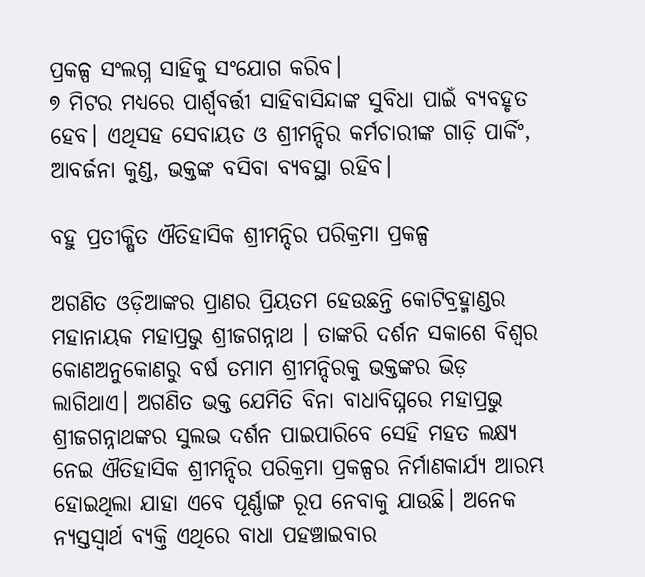ପ୍ରକଳ୍ପ ସଂଲଗ୍ନ ସାହିକୁ ସଂଯୋଗ କରିବ।
୭ ମିଟର ମଧ୍ୟରେ ପାର୍ଶ୍ବବର୍ତ୍ତୀ ସାହିବାସିନ୍ଦାଙ୍କ ସୁବିଧା ପାଇଁ ବ୍ୟବହୃତ ହେବ। ଏଥିସହ ସେବାୟତ ଓ ଶ୍ରୀମନ୍ଦିର କର୍ମଚାରୀଙ୍କ ଗାଡ଼ି ପାର୍କିଂ, ଆବର୍ଜନା କୁଣ୍ଡ, ଭକ୍ତଙ୍କ ବସିବା ବ୍ୟବସ୍ଥା ରହିବ।

ବହୁ ପ୍ରତୀକ୍ଷିତ ଐତିହାସିକ ଶ୍ରୀମନ୍ଦିର ପରିକ୍ରମା ପ୍ରକଳ୍ପ

ଅଗଣିତ ଓଡ଼ିଆଙ୍କର ପ୍ରାଣର ପ୍ରିୟତମ ହେଉଛନ୍ତି କୋଟିବ୍ରହ୍ମାଣ୍ଡର ମହାନାୟକ ମହାପ୍ରଭୁ ଶ୍ରୀଜଗନ୍ନାଥ । ତାଙ୍କରି ଦର୍ଶନ ସକାଶେ ବିଶ୍ୱର କୋଣଅନୁକୋଣରୁ ବର୍ଷ ତମାମ ଶ୍ରୀମନ୍ଦିରକୁ ଭକ୍ତଙ୍କର ଭିଡ଼ ଲାଗିଥାଏ। ଅଗଣିତ ଭକ୍ତ ଯେମିତି ବିନା ବାଧାବିଘ୍ନରେ ମହାପ୍ରଭୁ ଶ୍ରୀଜଗନ୍ନାଥଙ୍କର ସୁଲଭ ଦର୍ଶନ ପାଇପାରିବେ ସେହି ମହତ ଲକ୍ଷ୍ୟ ନେଇ ଐତିହାସିକ ଶ୍ରୀମନ୍ଦିର ପରିକ୍ରମା ପ୍ରକଳ୍ପର ନିର୍ମାଣକାର୍ଯ୍ୟ ଆରମ୍ଭ ହୋଇଥିଲା ଯାହା ଏବେ ପୂର୍ଣ୍ଣାଙ୍ଗ ରୂପ ନେବାକୁ ଯାଉଛି। ଅନେକ ନ୍ୟସ୍ତସ୍ୱାର୍ଥ ବ୍ୟକ୍ତି ଏଥିରେ ବାଧା ପହଞ୍ଚାଇବାର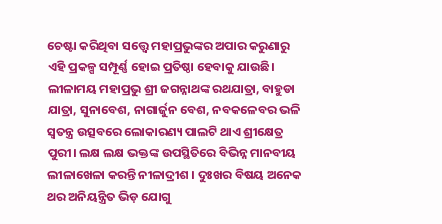ଚେଷ୍ଟା କରିଥିବା ସତ୍ତ୍ବେ ମହାପ୍ରଭୁଙ୍କର ଅପାର କରୁଣାରୁ ଏହି ପ୍ରକଳ୍ପ ସମ୍ପୂର୍ଣ୍ଣ ହୋଇ ପ୍ରତିଷ୍ଠା ହେବାକୁ ଯାଉଛି। ଲୀଳାମୟ ମହାପ୍ରଭୁ ଶ୍ରୀ ଜଗନ୍ନାଥଙ୍କ ରଥଯାତ୍ରା, ବାହୁଡା ଯାତ୍ରା, ସୁନାବେଶ, ନାଗାର୍ଜୁନ ବେଶ, ନବକଳେବର ଭଳି ସ୍ୱତନ୍ତ୍ର ଉତ୍ସବରେ ଲୋକାରଣ୍ୟ ପାଲଟି ଥାଏ ଶ୍ରୀକ୍ଷେତ୍ର ପୁରୀ। ଲକ୍ଷ ଲକ୍ଷ ଭକ୍ତଙ୍କ ଉପସ୍ଥିତିରେ ବିଭିନ୍ନ ମାନବୀୟ ଲୀଳାଖେଳା କରନ୍ତି ନୀଳାଦ୍ରୀଶ । ଦୁଃଖର ବିଷୟ ଅନେକ ଥର ଅନିୟନ୍ତ୍ରିତ ଭିଡ଼ ଯୋଗୁ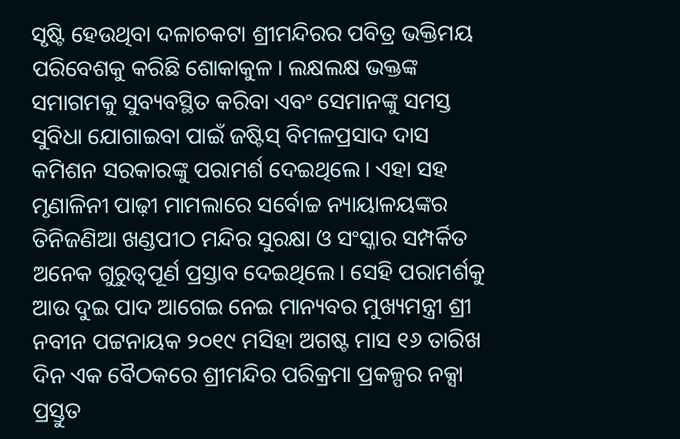ସୃଷ୍ଟି ହେଉଥିବା ଦଳାଚକଟା ଶ୍ରୀମନ୍ଦିରର ପବିତ୍ର ଭକ୍ତିମୟ ପରିବେଶକୁ କରିଛି ଶୋକାକୁଳ। ଲକ୍ଷଲକ୍ଷ ଭକ୍ତଙ୍କ ସମାଗମକୁ ସୁବ୍ୟବସ୍ଥିତ କରିବା ଏବଂ ସେମାନଙ୍କୁ ସମସ୍ତ ସୁବିଧା ଯୋଗାଇବା ପାଇଁ ଜଷ୍ଟିସ୍‌ ବିମଳପ୍ରସାଦ ଦାସ କମିଶନ ସରକାରଙ୍କୁ ପରାମର୍ଶ ଦେଇଥିଲେ। ଏହା ସହ ମୃଣାଳିନୀ ପାଢ଼ୀ ମାମଲାରେ ସର୍ବୋଚ୍ଚ ନ୍ୟାୟାଳୟଙ୍କର ତିନିଜଣିଆ ଖଣ୍ଡପୀଠ ମନ୍ଦିର ସୁରକ୍ଷା ଓ ସଂସ୍କାର ସମ୍ପର୍କିତ ଅନେକ ଗୁରୁତ୍ୱପୂର୍ଣ ପ୍ରସ୍ତାବ ଦେଇଥିଲେ। ସେହି ପରାମର୍ଶକୁ ଆଉ ଦୁଇ ପାଦ ଆଗେଇ ନେଇ ମାନ୍ୟବର ମୁଖ୍ୟମନ୍ତ୍ରୀ ଶ୍ରୀ ନବୀନ ପଟ୍ଟନାୟକ ୨୦୧୯ ମସିହା ଅଗଷ୍ଟ ମାସ ୧୬ ତାରିଖ ଦିନ ଏକ ବୈଠକରେ ଶ୍ରୀମନ୍ଦିର ପରିକ୍ରମା ପ୍ରକଳ୍ପର ନକ୍ସା ପ୍ରସ୍ତୁତ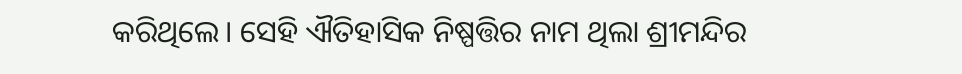କରିଥିଲେ। ସେହି ଐତିହାସିକ ନିଷ୍ପତ୍ତିର ନାମ ଥିଲା ଶ୍ରୀମନ୍ଦିର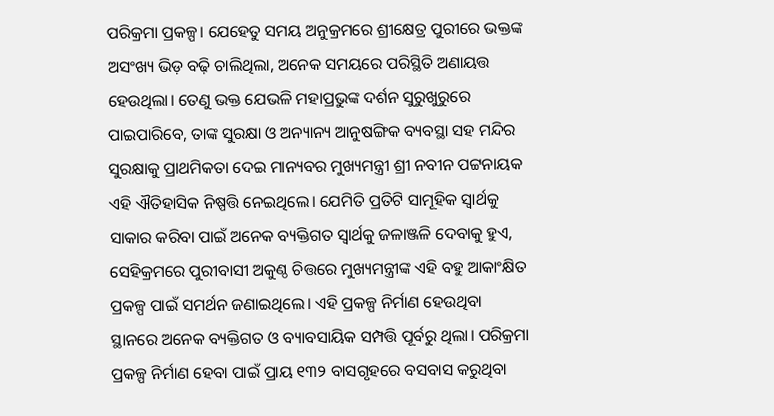ପରିକ୍ରମା ପ୍ରକଳ୍ପ। ଯେହେତୁ ସମୟ ଅନୁକ୍ରମରେ ଶ୍ରୀକ୍ଷେତ୍ର ପୁରୀରେ ଭକ୍ତଙ୍କ ଅସଂଖ୍ୟ ଭିଡ଼ ବଢ଼ି ଚାଲିଥିଲା, ଅନେକ ସମୟରେ ପରିସ୍ଥିତି ଅଣାୟତ୍ତ ହେଉଥିଲା। ତେଣୁ ଭକ୍ତ ଯେଭଳି ମହାପ୍ରଭୁଙ୍କ ଦର୍ଶନ ସୁରୁଖୁରୁରେ ପାଇପାରିବେ, ତାଙ୍କ ସୁରକ୍ଷା ଓ ଅନ୍ୟାନ୍ୟ ଆନୁଷଙ୍ଗିକ ବ୍ୟବସ୍ଥା ସହ ମନ୍ଦିର ସୁରକ୍ଷାକୁ ପ୍ରାଥମିକତା ଦେଇ ମାନ୍ୟବର ମୁଖ୍ୟମନ୍ତ୍ରୀ ଶ୍ରୀ ନବୀନ ପଟ୍ଟନାୟକ ଏହି ଐତିହାସିକ ନିଷ୍ପତ୍ତି ନେଇଥିଲେ। ଯେମିତି ପ୍ରତିଟି ସାମୂହିକ ସ୍ୱାର୍ଥକୁ ସାକାର କରିବା ପାଇଁ ଅନେକ ବ୍ୟକ୍ତିଗତ ସ୍ୱାର୍ଥକୁ ଜଳାଞ୍ଜଳି ଦେବାକୁ ହୁଏ, ସେହିକ୍ରମରେ ପୁରୀବାସୀ ଅକୁଣ୍ଠ ଚିତ୍ତରେ ମୁଖ୍ୟମନ୍ତ୍ରୀଙ୍କ ଏହି ବହୁ ଆକାଂକ୍ଷିତ ପ୍ରକଳ୍ପ ପାଇଁ ସମର୍ଥନ ଜଣାଇଥିଲେ। ଏହି ପ୍ରକଳ୍ପ ନିର୍ମାଣ ହେଉଥିବା ସ୍ଥାନରେ ଅନେକ ବ୍ୟକ୍ତିଗତ ଓ ବ୍ୟାବସାୟିକ ସମ୍ପତ୍ତି ପୂର୍ବରୁ ଥିଲା। ପରିକ୍ରମା ପ୍ରକଳ୍ପ ନିର୍ମାଣ ହେବା ପାଇଁ ପ୍ରାୟ ୧୩୨ ବାସଗୃହରେ ବସବାସ କରୁଥିବା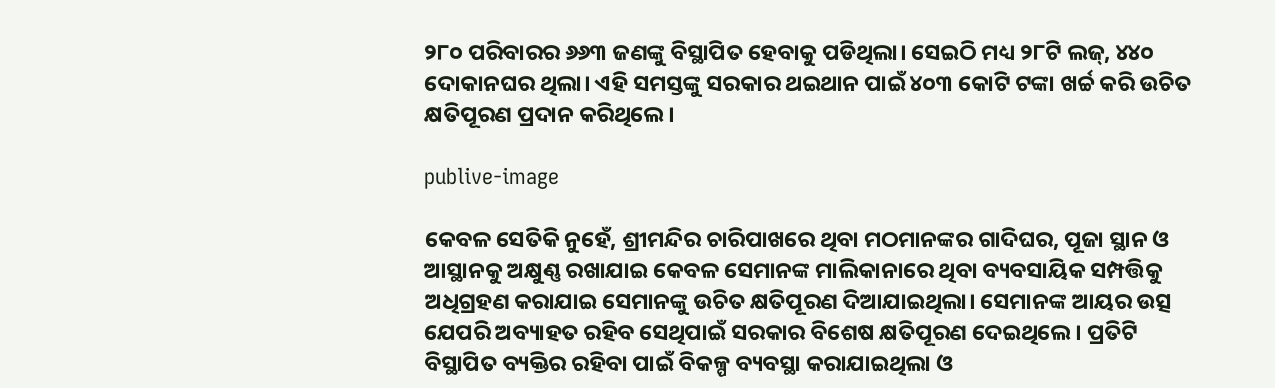୨୮୦ ପରିବାରର ୬୬୩ ଜଣଙ୍କୁ ବିସ୍ଥାପିତ ହେବାକୁ ପଡିଥିଲା। ସେଇଠି ମଧ୍ୟ ୨୮ଟି ଲଜ୍‌, ୪୪୦ ଦୋକାନଘର ଥିଲା। ଏହି ସମସ୍ତଙ୍କୁ ସରକାର ଥଇଥାନ ପାଇଁ ୪୦୩ କୋଟି ଟଙ୍କା ଖର୍ଚ୍ଚ କରି ଉଚିତ କ୍ଷତିପୂରଣ ପ୍ରଦାନ କରିଥିଲେ।

publive-image

କେବଳ ସେତିକି ନୁହେଁ, ଶ୍ରୀମନ୍ଦିର ଚାରିପାଖରେ ଥିବା ମଠମାନଙ୍କର ଗାଦିଘର, ପୂଜା ସ୍ଥାନ ଓ ଆସ୍ଥାନକୁ ଅକ୍ଷୁଣ୍ଣ ରଖାଯାଇ କେବଳ ସେମାନଙ୍କ ମାଲିକାନାରେ ଥିବା ବ୍ୟବସାୟିକ ସମ୍ପତ୍ତିକୁ ଅଧିଗ୍ରହଣ କରାଯାଇ ସେମାନଙ୍କୁ ଉଚିତ କ୍ଷତିପୂରଣ ଦିଆଯାଇଥିଲା। ସେମାନଙ୍କ ଆୟର ଉତ୍ସ ଯେପରି ଅବ୍ୟାହତ ରହିବ ସେଥିପାଇଁ ସରକାର ବିଶେଷ କ୍ଷତିପୂରଣ ଦେଇଥିଲେ। ପ୍ରତିଟି ବିସ୍ଥାପିତ ବ୍ୟକ୍ତିର ରହିବା ପାଇଁ ବିକଳ୍ପ ବ୍ୟବସ୍ଥା କରାଯାଇଥିଲା ଓ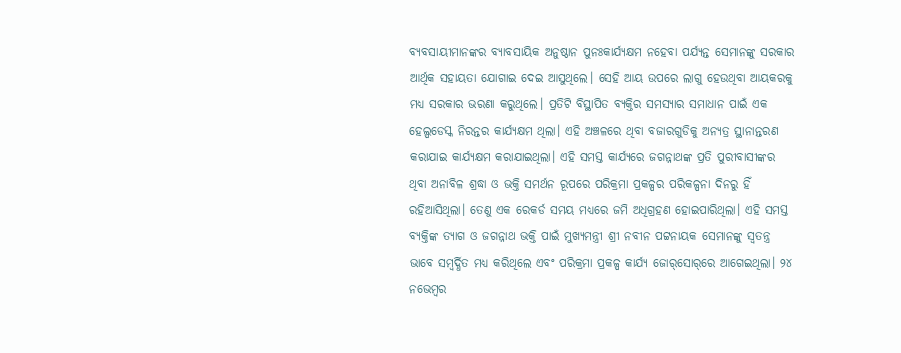ବ୍ୟବସାୟୀମାନଙ୍କର ବ୍ୟାବସାୟିକ ଅନୁଷ୍ଠାନ ପୁନଃକାର୍ଯ୍ୟକ୍ଷମ ନହେବା ପର୍ଯ୍ୟନ୍ତ ସେମାନଙ୍କୁ ସରକାର ଆର୍ଥିକ ସହାୟତା ଯୋଗାଇ ଦେଇ ଆସୁଥିଲେ। ସେହି ଆୟ ଉପରେ ଲାଗୁ ହେଉଥିବା ଆୟକରକୁ ମଧ୍ୟ ସରକାର ଭରଣା କରୁଥିଲେ। ପ୍ରତିଟି ବିସ୍ଥାପିତ ବ୍ୟକ୍ତିର ସମସ୍ୟାର ସମାଧାନ ପାଇଁ ଏକ ହେଲ୍ପଡେସ୍କ ନିରନ୍ତର କାର୍ଯ୍ୟକ୍ଷମ ଥିଲା। ଏହି ଅଞ୍ଚଳରେ ଥିବା ବଜାରଗୁଡିକୁ ଅନ୍ୟତ୍ର ସ୍ଥାନାନ୍ତରଣ କରାଯାଇ କାର୍ଯ୍ୟକ୍ଷମ କରାଯାଇଥିଲା। ଏହି ସମସ୍ତ କାର୍ଯ୍ୟରେ ଜଗନ୍ନାଥଙ୍କ ପ୍ରତି ପୁରୀବାସୀଙ୍କର ଥିବା ଅନାବିଳ ଶ୍ରଦ୍ଧା ଓ ଭକ୍ତି ସମର୍ଥନ ରୂପରେ ପରିକ୍ରମା ପ୍ରକଳ୍ପର ପରିକଳ୍ପନା ଦିନରୁ ହିଁ ରହିଆସିଥିଲା। ତେଣୁ ଏକ ରେକର୍ଡ ସମୟ ମଧ୍ୟରେ ଜମି ଅଧିଗ୍ରହଣ ହୋଇପାରିଥିଲା। ଏହି ସମସ୍ତ ବ୍ୟକ୍ତିଙ୍କ ତ୍ୟାଗ ଓ ଜଗନ୍ନାଥ ଭକ୍ତି ପାଇଁ ମୁଖ୍ୟମନ୍ତ୍ରୀ ଶ୍ରୀ ନବୀନ ପଟ୍ଟନାୟକ ସେମାନଙ୍କୁ ସ୍ୱତନ୍ତ୍ର ଭାବେ ସମ୍ବର୍ଦ୍ଧିତ ମଧ୍ୟ କରିଥିଲେ ଏବଂ ପରିକ୍ରମା ପ୍ରକଳ୍ପ କାର୍ଯ୍ୟ ଜୋର୍‌ସୋର୍‌ରେ ଆଗେଇଥିଲା। ୨୪ ନଭେମ୍ବର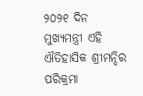୨୦୨୧ ଦିନ ମୁଖ୍ୟମନ୍ତ୍ରୀ ଏହି ଐତିହାସିକ ଶ୍ରୀମନ୍ଦିର ପରିକ୍ରମା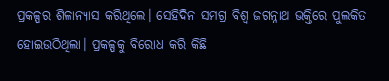ପ୍ରକଳ୍ପର ଶିଳାନ୍ୟାସ କରିଥିଲେ। ସେହିଦିନ ସମଗ୍ର ବିଶ୍ୱ ଜଗନ୍ନାଥ ଭକ୍ତିରେ ପୁଲକିତ ହୋଇଉଠିଥିଲା। ପ୍ରକଳ୍ପକୁ ବିରୋଧ କରି କିଛି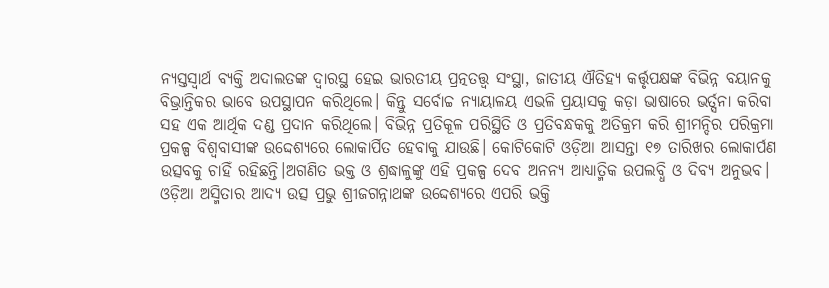ନ୍ୟସ୍ତସ୍ୱାର୍ଥ ବ୍ୟକ୍ତି ଅଦାଲତଙ୍କ ଦ୍ୱାରସ୍ଥ ହେଇ ଭାରତୀୟ ପ୍ରତ୍ନତତ୍ତ୍ୱ ସଂସ୍ଥା, ଜାତୀୟ ଐତିହ୍ୟ କର୍ତ୍ତୃପକ୍ଷଙ୍କ ବିଭିନ୍ନ ବୟାନକୁ ବିଭ୍ରାନ୍ତିକର ଭାବେ ଉପସ୍ଥାପନ କରିଥିଲେ। କିନ୍ତୁ ସର୍ବୋଚ୍ଚ ନ୍ୟାୟାଳୟ ଏଭଳି ପ୍ରୟାସକୁ କଡ଼ା ଭାଷାରେ ଭର୍ତ୍ସନା କରିବା ସହ ଏକ ଆର୍ଥିକ ଦଣ୍ଡ ପ୍ରଦାନ କରିଥିଲେ। ବିଭିନ୍ନ ପ୍ରତିକୂଳ ପରିସ୍ଥିତି ଓ ପ୍ରତିବନ୍ଧକକୁ ଅତିକ୍ରମ କରି ଶ୍ରୀମନ୍ଦିର ପରିକ୍ରମା ପ୍ରକଳ୍ପ ବିଶ୍ୱବାସୀଙ୍କ ଉଦ୍ଦେଶ୍ୟରେ ଲୋକାର୍ପିତ ହେବାକୁ ଯାଉଛି। କୋଟିକୋଟି ଓଡ଼ିଆ ଆସନ୍ତା ୧୭ ତାରିଖର ଲୋକାର୍ପଣ ଉତ୍ସବକୁ ଚାହିଁ ରହିଛନ୍ତି।ଅଗଣିତ ଭକ୍ତ ଓ ଶ୍ରଦ୍ଧାଳୁଙ୍କୁ ଏହି ପ୍ରକଳ୍ପ ଦେବ ଅନନ୍ୟ ଆଧ୍ୟାତ୍ମିକ ଉପଲବ୍ଧି ଓ ଦିବ୍ୟ ଅନୁଭବ। ଓଡ଼ିଆ ଅସ୍ମିତାର ଆଦ୍ୟ ଉତ୍ସ ପ୍ରଭୁ ଶ୍ରୀଜଗନ୍ନାଥଙ୍କ ଉଦ୍ଦେଶ୍ୟରେ ଏପରି ଭକ୍ତି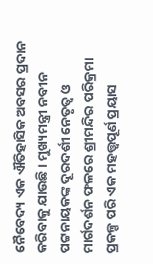ନୈବେଦ୍ୟ ଏକ ଐତିହାସିକ ଅବସର ପ୍ରଦାନ କରିବାକୁ ଯାଉଛି । ମୁଖ୍ୟମନ୍ତ୍ରୀ ନବୀନ ପଟ୍ଟନାୟକଙ୍କ ଦୂରଦର୍ଶୀ ନେତୃତ୍ୱ ଓ ମାର୍ଗଦର୍ଶନ ଫଳରେ ଶ୍ରୀମନ୍ଦିର ପରିକ୍ରମା ପ୍ରକଳ୍ପ ପରି ଏକ ମହତ୍ତ୍ୱପୂର୍ଣ ପ୍ରୟାସ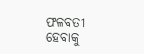ଫଳବତୀ ହେବାକୁ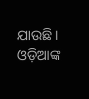ଯାଉଛି। ଓଡ଼ିଆଙ୍କ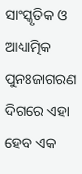ସାଂସ୍କୃତିକ ଓ ଆଧ୍ୟାତ୍ମିକ ପୁନଃଜାଗରଣ ଦିଗରେ ଏହା ହେବ ଏକ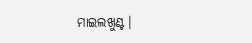ମାଇଲଖୁଣ୍ଟ।